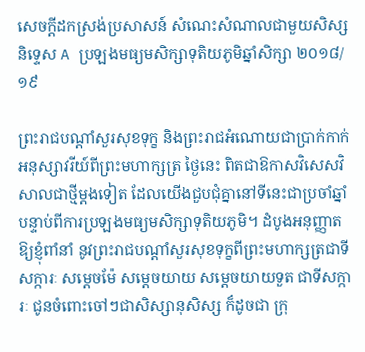សេចក្តីដកស្រង់ប្រសាសន៍ សំណេះសំណាលជាមួយសិស្សនិទ្ទេស A ប្រឡងមធ្យមសិក្សាទុតិយភូមិឆ្នាំសិក្សា ២០១៨/១៩

ព្រះរាជបណ្ដាំសួរសុខទុក្ខ និងព្រះរាជអំណោយជាប្រាក់កាក់អនុស្សាវរីយ៍ពីព្រះមហាក្សត្រ ថ្ងៃនេះ ពិតជាឱកាសវិសេសវិសាលជាថ្មីម្ដងទៀត ដែលយើងជួបជុំគ្នានៅទីនេះជាប្រចាំឆ្នាំ បន្ទាប់ពីការប្រឡងមធ្យមសិក្សាទុតិយភូមិ។ ដំបូងអនុញ្ញាតឱ្យខ្ញុំពាំនាំ នូវព្រះរាជបណ្ដាំសួរសុខទុក្ខពីព្រះមហាក្សត្រជាទីសក្ការៈ សម្ដេចម៉ែ សម្ដេចយាយ សម្ដេចយាយទួត ជាទីសក្ការៈ ជូនចំពោះចៅៗជាសិស្សានុសិស្ស ក៏ដូចជា ក្រុ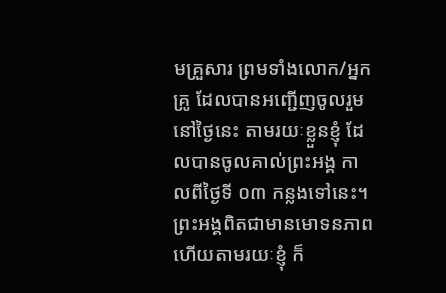មគ្រួសារ ព្រមទាំងលោក/អ្នកគ្រូ ដែលបានអញ្ជើញចូលរួមនៅថ្ងៃនេះ តាមរយៈខ្លួនខ្ញុំ ដែលបានចូលគាល់ព្រះអង្គ កាលពីថ្ងៃទី ០៣ កន្លងទៅនេះ។ ព្រះអង្គពិតជាមានមោទនភាព ហើយតាមរយៈខ្ញុំ ក៏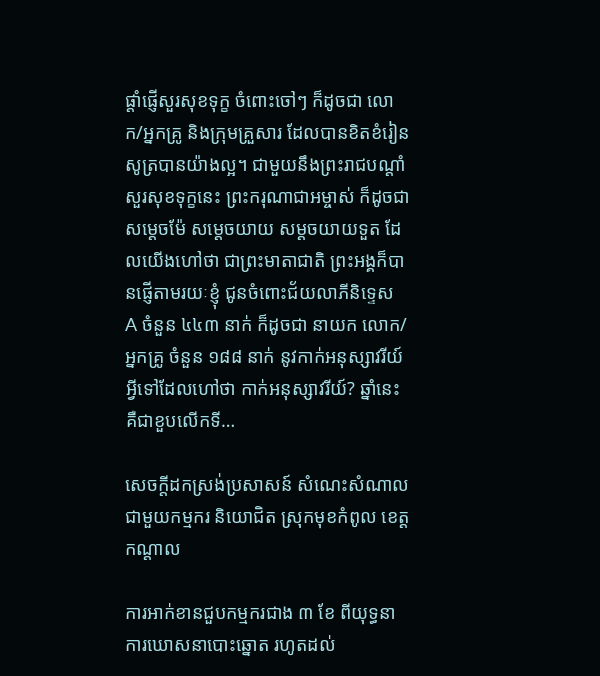ផ្ដាំផ្ញើសួរសុខទុក្ខ ចំពោះចៅៗ ក៏ដូចជា លោក/អ្នកគ្រូ និងក្រុមគ្រួសារ ដែលបានខិតខំរៀនសូត្របានយ៉ាងល្អ។ ជាមួយនឹងព្រះរាជបណ្ដាំសួរសុខទុក្ខនេះ ព្រះករុណាជាអម្ចាស់ ក៏ដូចជា សម្ដេចម៉ែ សម្ដេចយាយ សម្ដចយាយទួត ដែលយើងហៅថា ជាព្រះមាតាជាតិ ព្រះអង្គក៏បានផ្ញើតាមរយៈខ្ញុំ ជូនចំពោះជ័យលាភីនិទ្ទេស A ចំនួន ៤៤៣ នាក់ ក៏ដូចជា នាយក លោក/អ្នកគ្រូ ចំនួន ១៨៨ នាក់ នូវកាក់អនុស្សាវរីយ៍ អ្វីទៅដែលហៅថា កាក់អនុស្សាវរីយ៍? ឆ្នាំនេះ គឺជាខួបលើកទី…

សេចក្តីដកស្រង់ប្រសាសន៍ សំណេះសំណាលជាមួយកម្មករ និយោជិត ស្រុកមុខកំពូល ខេត្តកណ្តាល

ការអាក់ខានជួបកម្មករជាង ៣ ខែ ពីយុទ្ធនាការឃោសនាបោះឆ្នោត រហូតដល់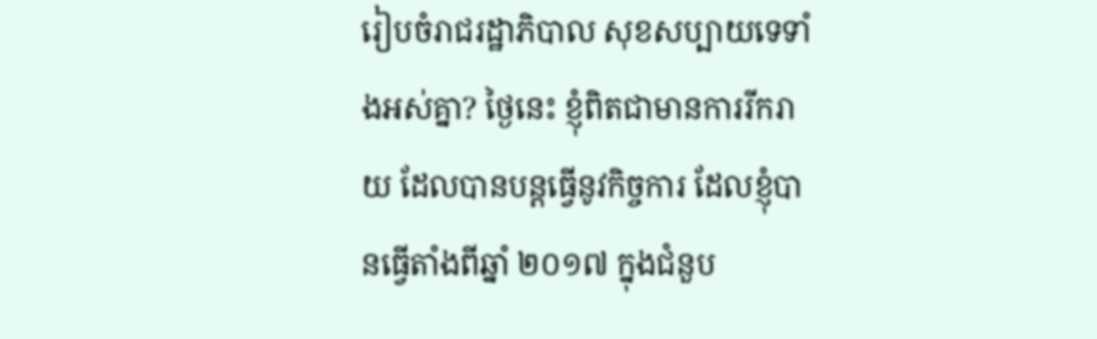រៀបចំរាជរដ្ឋាភិបាល សុខសប្បាយទេទាំងអស់គ្នា? ថ្ងៃនេះ ខ្ញុំពិតជាមានការរីករាយ ដែលបានបន្តធ្វើនូវកិច្ចការ ដែលខ្ញុំបានធ្វើតាំងពីឆ្នាំ ២០១៧ ក្នុងជំនួប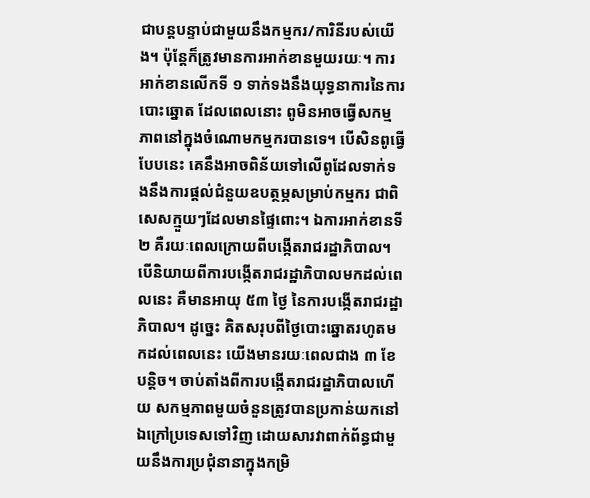ជាបន្តបន្ទាប់ជាមួយនឹងកម្មករ/ការិនីរបស់យើង។ ប៉ុន្តែក៏ត្រូវមានការអាក់ខានមួយរយៈ។ ការអាក់ខានលើកទី ១ ទាក់ទងនឹងយុទ្ធនាការនៃការបោះឆ្នោត ដែលពេលនោះ ពូមិនអាចធ្វើសកម្មភាពនៅក្នុងចំណោមកម្មករបានទេ។ បើសិនពូធ្វើបែបនេះ គេនឹងអាចពិន័យទៅលើពូដែលទាក់ទងនឹងការផ្ដល់ជំនួយឧបត្ថម្ភសម្រាប់កម្មករ ជាពិសេសក្មួយៗដែលមានផ្ទៃពោះ។ ឯការអាក់ខានទី ២ គឺរយៈពេលក្រោយពីបង្កើតរាជរដ្ឋាភិបាល។ បើនិយាយពីការបង្កើតរាជរដ្ឋាភិបាលមកដល់ពេលនេះ គឺមានអាយុ ៥៣ ថ្ងៃ នៃការបង្កើតរាជរដ្ឋាភិបាល។ ដូច្នេះ គិតសរុបពីថ្ងៃបោះឆ្នោតរហូតមកដល់ពេលនេះ យើងមានរយៈពេលជាង ៣ ខែបន្ដិច។ ចាប់តាំងពីការបង្កើតរាជរដ្ឋាភិបាលហើយ សកម្មភាពមួយចំនួនត្រូវបានប្រកាន់យកនៅឯក្រៅប្រទេសទៅវិញ ដោយសារវាពាក់ព័ន្ធជាមួយនឹងការប្រជុំនានាក្នុងកម្រិ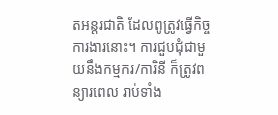តអន្តរជាតិ ដែលពូត្រូវធ្វើកិច្ចការងារនោះ។ ការជួបជុំជាមួយនឹងកម្មករ/ការិនី ក៏ត្រូវពន្យារពេល រាប់ទាំង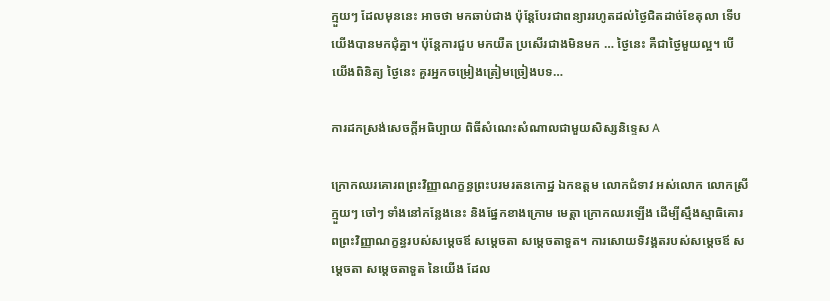ក្មួយៗ ដែលមុននេះ អាចថា មកឆាប់ជាង ប៉ុន្តែបែរជាពន្យាររហូតដល់ថ្ងៃជិតដាច់ខែតុលា ទើបយើងបានមកជុំគ្នា។ ប៉ុន្តែការជួប មកយឺត ប្រសើរជាងមិនមក … ថ្ងៃនេះ គឺជាថ្ងៃមួយល្អ។ បើយើងពិនិត្យ ថ្ងៃនេះ គួរអ្នកចម្រៀងត្រៀមច្រៀងបទ…

ការដកស្រង់សេចក្តីអធិប្បាយ ពិធីសំណេះសំណាលជាមួយសិស្សនិទ្ទេស A

ក្រោកឈរគោរពព្រះវិញ្ញាណក្ខន្ធព្រះបរមរតនកោដ្ឋ ឯកឧត្តម លោកជំទាវ អស់លោក លោកស្រី ក្មួយៗ ចៅៗ ទាំងនៅកន្លែងនេះ និងផ្នែកខាងក្រោម មេត្តា ក្រោកឈរឡើង ដើម្បីស្មឹងស្មាធិគោរពព្រះវិញ្ញាណក្ខន្ធរបស់សម្តេចឪ សម្តេចតា សម្តេចតាទួត។ ការសោយទិវង្គតរបស់សម្តេចឪ សម្តេចតា សម្តេចតាទួត នៃយើង ដែល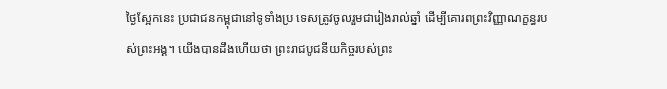ថ្ងៃស្អែកនេះ ប្រជាជនកម្ពុជានៅទូទាំងប្រ ទេសត្រូវចូលរួមជារៀងរាល់ឆ្នាំ ដើម្បីគោរពព្រះវិញ្ញាណក្ខន្ធរបស់ព្រះអង្គ។ យើងបានដឹងហើយថា ព្រះរាជបូជនីយកិច្ចរបស់ព្រះ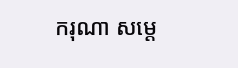ករុណា សម្តេ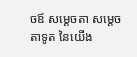ចឪ សម្តេចតា សម្តេចតាទូត នៃយើង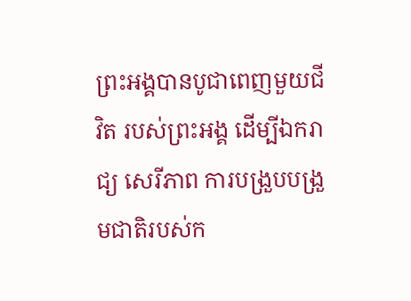ព្រះអង្គបានបូជាពេញមួយជីវិត របស់ព្រះអង្គ ដើម្បីឯករាជ្យ សេរីភាព ការបង្រួបបង្រួមជាតិរបស់ក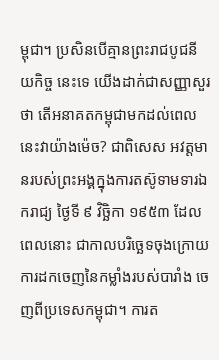ម្ពុជា។ ប្រសិនបើគ្មានព្រះរាជបូជនីយកិច្ច នេះទេ យើងដាក់ជាសញ្ញាសួរថា តើអនាគតកម្ពុជាមកដល់ពេលនេះវាយ៉ាងម៉េច? ជាពិសេស អវត្តមានរបស់ព្រះអង្គក្នុងការតស៊ូទាមទារឯករាជ្យ ថ្ងៃទី ៩ វិច្ឆិកា ១៩៥៣ ដែលពេលនោះ ជាកាលបរិច្ឆេទចុងក្រោយ ការដកចេញនៃកម្លាំងរបស់បារាំង ចេញពីប្រទេសកម្ពុជា។ ការត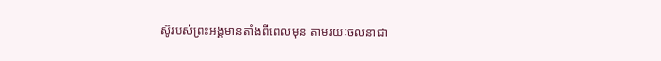ស៊ូរបស់ព្រះអង្គមានតាំងពីពេលមុន តាមរយៈចលនាជា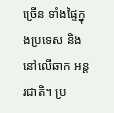ច្រើន ទាំងផ្ទៃក្នុងប្រទេស និងនៅលើឆាក អន្តរជាតិ។ ប្រ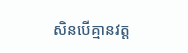សិនបើគ្មានវត្ត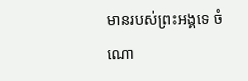មានរបស់ព្រះអង្គទេ ចំណោ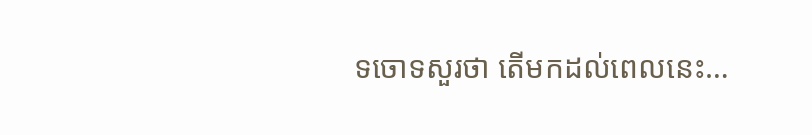ទចោទសួរថា តើមកដល់ពេលនេះ…